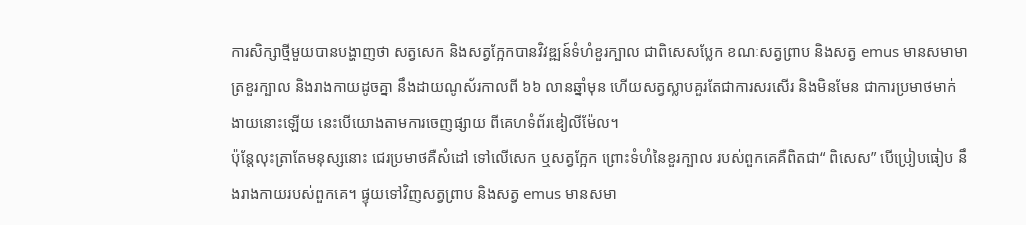ការសិក្សាថ្មីមួយបានបង្ហាញថា សត្វសេក និងសត្វក្អែកបានវិវឌ្ឍន៍ទំហំខួរក្បាល ជាពិសេសប្លែក ខណៈសត្វព្រាប និងសត្វ emus មានសមាមាត្រខួរក្បាល និងរាងកាយដូចគ្នា នឹងដាយណូស័រកាលពី ៦៦ លានឆ្នាំមុន ហើយសត្វស្លាបគួរតែជាការសរសើរ និងមិនមែន ជាការប្រមាថមាក់ងាយនោះឡើយ នេះបើយោងតាមការចេញផ្សាយ ពីគេហទំព័រឌៀលីម៉ែល។
ប៉ុន្តែលុះត្រាតែមនុស្សនោះ ជេរប្រមាថគឺសំដៅ ទៅលើសេក ឬសត្វក្អែក ព្រោះទំហំនៃខួរក្បាល របស់ពួកគេគឺពិតជា“ ពិសេស” បើប្រៀបធៀប នឹងរាងកាយរបស់ពួកគេ។ ផ្ទុយទៅវិញសត្វព្រាប និងសត្វ emus មានសមា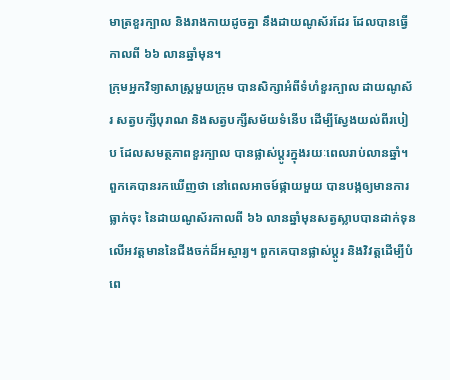មាត្រខួរក្បាល និងរាងកាយដូចគ្នា នឹងដាយណូស័រដែរ ដែលបានធ្វើកាលពី ៦៦ លានឆ្នាំមុន។
ក្រុមអ្នកវិទ្យាសាស្ត្រមួយក្រុម បានសិក្សាអំពីទំហំខួរក្បាល ដាយណូស័រ សត្វបក្សីបុរាណ និងសត្វបក្សីសម័យទំនើប ដើម្បីស្វែងយល់ពីរបៀប ដែលសមត្ថភាពខួរក្បាល បានផ្លាស់ប្តូរក្នុងរយៈពេលរាប់លានឆ្នាំ។ ពួកគេបានរកឃើញថា នៅពេលអាចម៍ផ្កាយមួយ បានបង្កឲ្យមានការធ្លាក់ចុះ នៃដាយណូស័រកាលពី ៦៦ លានឆ្នាំមុនសត្វស្លាបបានដាក់ទុន លើអវត្តមាននៃជីងចក់ដ៏អស្ចារ្យ។ ពួកគេបានផ្លាស់ប្តូរ និងវិវត្តដើម្បីបំពេ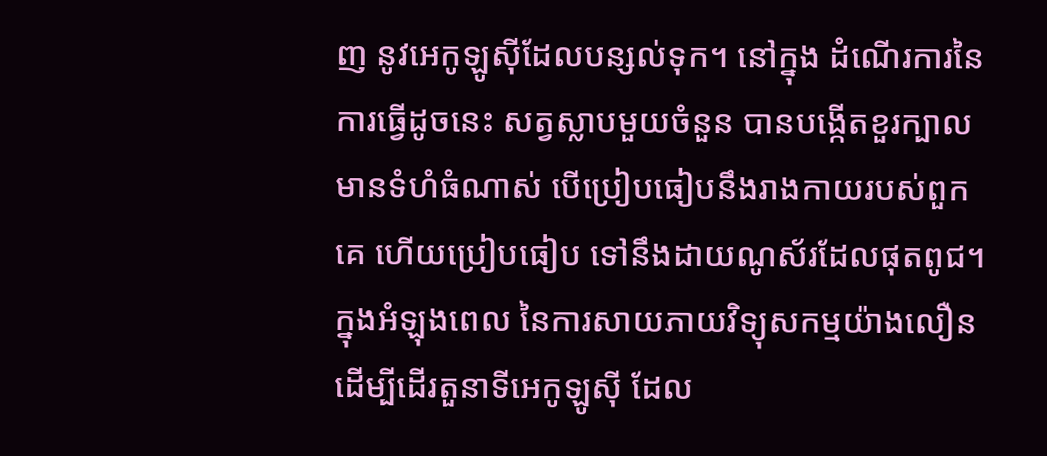ញ នូវអេកូឡូស៊ីដែលបន្សល់ទុក។ នៅក្នុង ដំណើរការនៃការធ្វើដូចនេះ សត្វស្លាបមួយចំនួន បានបង្កើតខួរក្បាល មានទំហំធំណាស់ បើប្រៀបធៀបនឹងរាងកាយរបស់ពួកគេ ហើយប្រៀបធៀប ទៅនឹងដាយណូស័រដែលផុតពូជ។
ក្នុងអំឡុងពេល នៃការសាយភាយវិទ្យុសកម្មយ៉ាងលឿន ដើម្បីដើរតួនាទីអេកូឡូស៊ី ដែល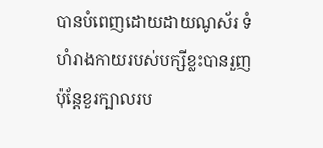បានបំពេញដោយដាយណូស័រ ទំហំរាងកាយរបស់បក្សីខ្លះបានរួញ ប៉ុន្តែខួរក្បាលរប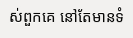ស់ពួកគេ នៅតែមានទំ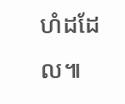ហំដដែល៕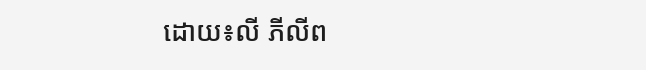ដោយ៖លី ភីលីព